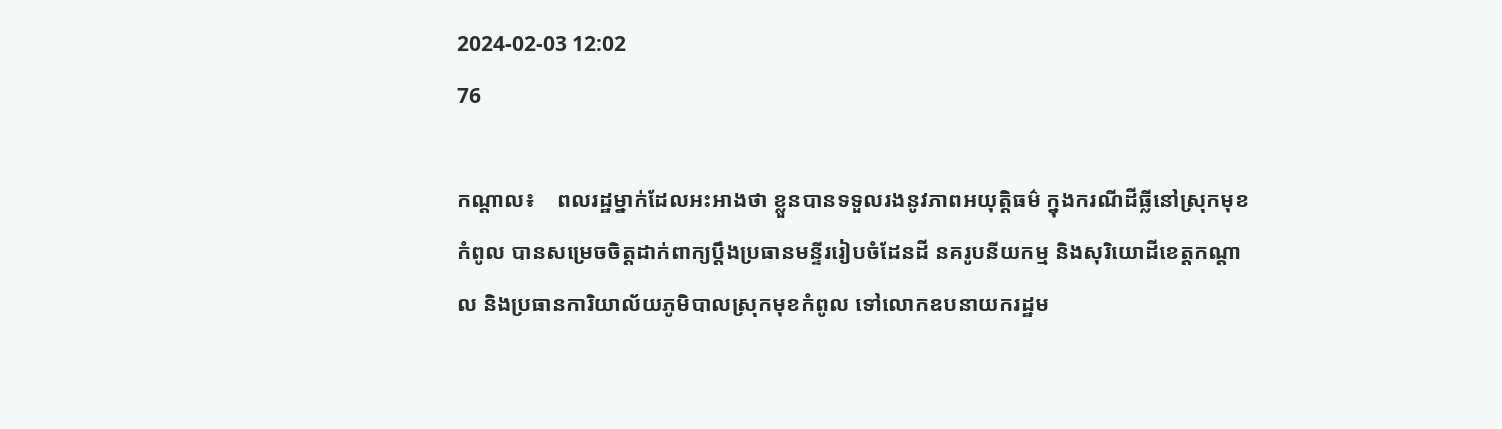2024-02-03 12:02
76

កណ្ដាល៖    ពលរដ្ឋម្នាក់ដែលអះអាងថា ខ្លួនបានទទួលរងនូវភាពអយុត្តិធម៌ ក្នុងករណីដីធ្លីនៅស្រុកមុខកំពូល បានសម្រេចចិត្តដាក់ពាក្យប្ដឹងប្រធានមន្ទីររៀបចំដែនដី នគរូបនីយកម្ម និងសុរិយោដីខេត្តកណ្ដាល និងប្រធានការិយាល័យភូមិបាលស្រុកមុខកំពូល ទៅលោកឧបនាយករដ្ឋម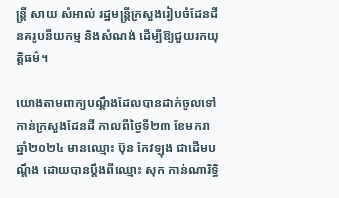ន្ត្រី សាយ សំអាល់ រដ្ឋមន្ត្រីក្រសួងរៀបចំដែនដី នគរូបនីយកម្ម និងសំណង់ ដើម្បីឱ្យជួយរកយុត្តិធម៌។

យោងតាមពាក្យបណ្ដឹងដែលបានដាក់ចូលទៅកាន់ក្រសួងដែនដី កាលពីថ្ងៃទី២៣ ខែមករា ឆ្នាំ២០២៤ មានឈ្មោះ ប៊ុន កែវឡុង ជាដើមបណ្ដឹង ដោយបានប្ដឹងពីឈ្មោះ សុក កាន់ណារិទ្ធិ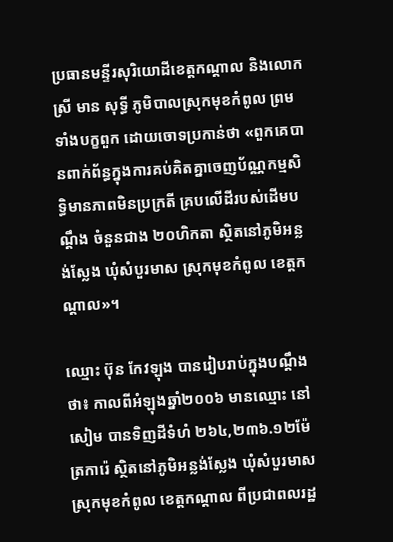ប្រធានមន្ទីរសុរិយោដីខេត្តកណ្ដាល និងលោកស្រី មាន សុទ្ធី ភូមិបាលស្រុកមុខកំពូល ព្រមទាំងបក្ខពួក ដោយចោទប្រកាន់ថា «ពួកគេបានពាក់ព័ន្ធក្នុងការគប់គិតគ្នាចេញប័ណ្ណកម្មសិទ្ធិមានភាពមិនប្រក្រតី គ្របលើដីរបស់ដើមបណ្ដឹង ចំនួនជាង ២០ហិកតា ស្ថិតនៅភូមិអន្លង់ស្លែង ឃុំសំបួរមាស ស្រុកមុខកំពូល ខេត្តកណ្ដាល»។

ឈ្មោះ ប៊ុន កែវឡុង បានរៀបរាប់ក្នុងបណ្តឹងថា៖ កាលពីអំឡុងឆ្នាំ២០០៦ មានឈ្មោះ នៅ សៀម បានទិញដីទំហំ ២៦៤,២៣៦.១២ម៉ែត្រការ៉េ ស្ថិតនៅភូមិអន្លង់ស្លែង ឃុំសំបួរមាស ស្រុកមុខកំពូល ខេត្តកណ្ដាល ពីប្រជាពលរដ្ឋ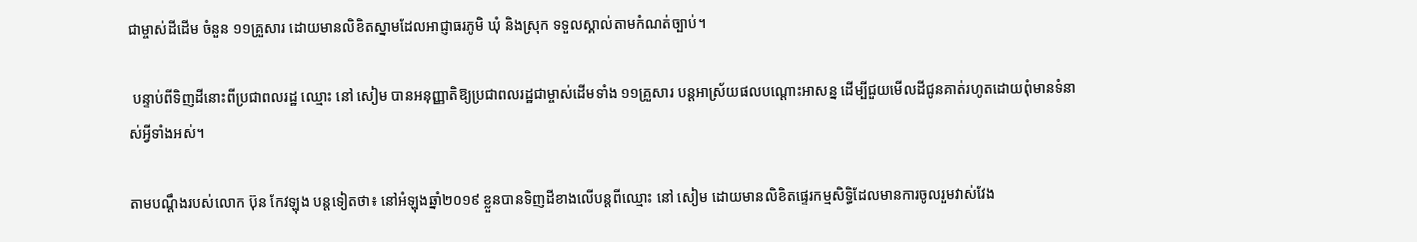ជាម្ចាស់ដីដើម ចំនួន ១១គ្រួសារ ដោយមានលិខិតស្នាមដែលអាជ្ញាធរភូមិ ឃុំ និងស្រុក ទទួលស្គាល់តាមកំណត់ច្បាប់។

 បន្ទាប់ពីទិញដីនោះពីប្រជាពលរដ្ឋ ឈ្មោះ នៅ សៀម បានអនុញ្ញាតិឱ្យប្រជាពលរដ្ឋជាម្ចាស់ដើមទាំង ១១គ្រួសារ បន្តអាស្រ័យផលបណ្ដោះអាសន្ន ដើម្បីជួយមើលដីជូនគាត់រហូតដោយពុំមានទំនាស់អ្វីទាំងអស់។

តាមបណ្តឹងរបស់លោក ប៊ុន កែវឡុង បន្តទៀតថា៖ នៅអំឡុងឆ្នាំ២០១៩ ខ្លួនបានទិញដីខាងលើបន្តពីឈ្មោះ នៅ សៀម ដោយមានលិខិតផ្ទេរកម្មសិទ្ធិដែលមានការចូលរួមវាស់វែង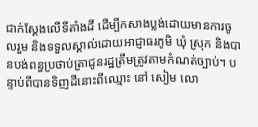ជាក់ស្ដែងលើទីតាំងដី ដើម្បីកសាងប្លង់ដោយមានការចូលរួម និងទទួលស្គាល់ដោយអាជ្ញាធរភូមិ ឃុំ ស្រុក និងបានបង់ពន្ធប្រថាប់ត្រាជូនរដ្ឋត្រឹមត្រូវតាមកំណត់ច្បាប់។ បន្ទាប់ពីបានទិញដីនោះពីឈ្មោះ នៅ សៀម លោ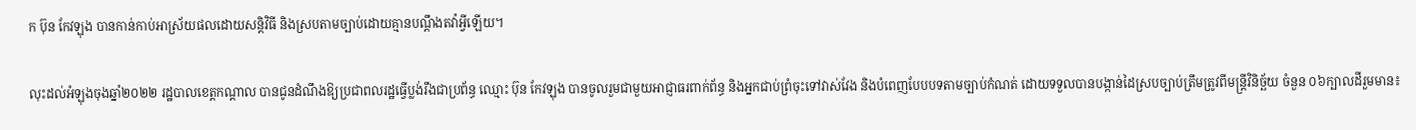ក ប៊ុន កែវឡុង បានកាន់កាប់អាស្រ័យផលដោយសន្តិវិធី និងស្របតាមច្បាប់ដោយគ្មានបណ្ដឹងតវ៉ាអ្វីឡើយ។

លុះដល់អំឡុងចុងឆ្នាំ២០២២ រដ្ឋបាលខេត្តកណ្ដាល បានជូនដំណឹងឱ្យប្រជាពលរដ្ឋធ្វើប្លង់រឹងជាប្រព័ន្ធ ឈ្មោះ ប៊ុន កែវឡុង បានចូលរួមជាមួយអាជ្ញាធរពាក់ព័ន្ធ និងអ្នកជាប់ព្រំចុះទៅវាស់វែង និងបំពេញបែបបទតាមច្បាប់កំណត់ ដោយទទួលបានបង្កាន់ដៃស្របច្បាប់ត្រឹមត្រូវពីមន្ត្រីវិនិច្ឆ័យ ចំនួន ០៦ក្បាលដីរួមមាន៖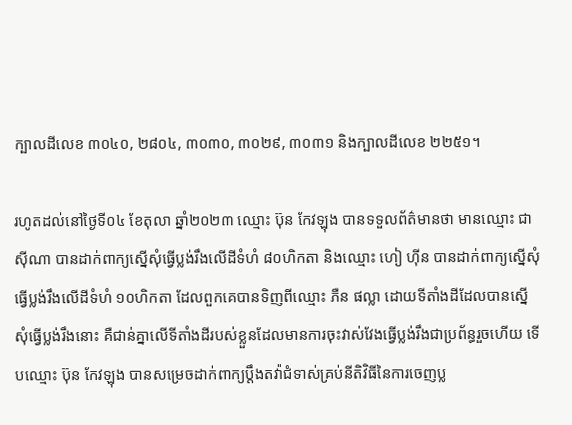ក្បាលដីលេខ ៣០៤០, ២៨០៤, ៣០៣០, ៣០២៩, ៣០៣១ និងក្បាលដីលេខ ២២៥១។

រហូតដល់នៅថ្ងៃទី០៤ ខែតុលា ឆ្នាំ២០២៣ ឈ្មោះ ប៊ុន កែវឡុង បានទទួលព័ត៌មានថា មានឈ្មោះ ជា ស៊ីណា បានដាក់ពាក្យស្នើសុំធ្វើប្លង់រឹងលើដីទំហំ ៨០ហិកតា និងឈ្មោះ ហៀ ហ៊ីន បានដាក់ពាក្យស្នើសុំធ្វើប្លង់រឹងលើដីទំហំ ១០ហិកតា ដែលពួកគេបានទិញពីឈ្មោះ ភឺន ផល្លា ដោយទីតាំងដីដែលបានស្នើសុំធ្វើប្លង់រឹងនោះ គឺជាន់គ្នាលើទីតាំងដីរបស់ខ្លួនដែលមានការចុះវាស់វែងធ្វើប្លង់រឹងជាប្រព័ន្ធរួចហើយ ទើបឈ្មោះ ប៊ុន កែវឡុង បានសម្រេចដាក់ពាក្យប្ដឹងតវ៉ាជំទាស់គ្រប់នីតិវិធីនៃការចេញប្ល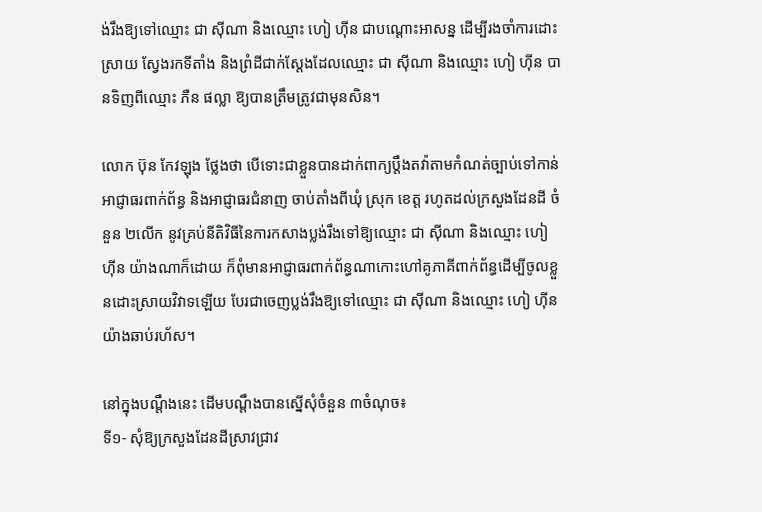ង់រឹងឱ្យទៅឈ្មោះ ជា ស៊ីណា និងឈ្មោះ ហៀ ហ៊ីន ជាបណ្ដោះអាសន្ន ដើម្បីរងចាំការដោះស្រាយ ស្វែងរកទីតាំង និងព្រំដីជាក់ស្ដែងដែលឈ្មោះ ជា ស៊ីណា និងឈ្មោះ ហៀ ហ៊ីន បានទិញពីឈ្មោះ ភឺន ផល្លា ឱ្យបានត្រឹមត្រូវជាមុនសិន។

លោក ប៊ុន កែវឡុង ថ្លែងថា បើទោះជាខ្លួនបានដាក់ពាក្យប្ដឹងតវ៉ាតាមកំណត់ច្បាប់ទៅកាន់អាជ្ញាធរពាក់ព័ន្ធ និងអាជ្ញាធរជំនាញ ចាប់តាំងពីឃុំ ស្រុក ខេត្ត រហូតដល់ក្រសួងដែនដី ចំនួន ២លើក នូវគ្រប់នីតិវិធីនៃការកសាងប្លង់រឹងទៅឱ្យឈ្មោះ ជា ស៊ីណា និងឈ្មោះ ហៀ ហ៊ីន យ៉ាងណាក៏ដោយ ក៏ពុំមានអាជ្ញាធរពាក់ព័ន្ធណាកោះហៅគូភាគីពាក់ព័ន្ធដើម្បីចូលខ្លួនដោះស្រាយវិវាទឡើយ បែរជាចេញប្លង់រឹងឱ្យទៅឈ្មោះ ជា ស៊ីណា និងឈ្មោះ ហៀ ហ៊ីន យ៉ាងឆាប់រហ័ស។

នៅក្នុងបណ្ដឹងនេះ ដើមបណ្ដឹងបានស្នើសុំចំនួន ៣ចំណុច៖
ទី១- សុំឱ្យក្រសួងដែនដីស្រាវជ្រាវ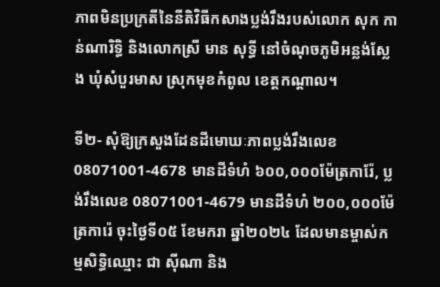ភាពមិនប្រក្រតីនៃនីតិវិធីកសាងប្លង់រឹងរបស់លោក សុក កាន់ណារិទ្ធិ និងលោកស្រី មាន សុទ្ធី នៅចំណុចភូមិអន្លង់ស្លែង ឃុំសំបួរមាស ស្រុកមុខកំពូល ខេត្តកណ្ដាល។

ទី២- សុំឱ្យក្រសួងដែនដីមោឃៈភាពប្លង់រឹងលេខ 08071001-4678 មានដីទំហំ ៦០០,០០០ម៉ែត្រការ៉ែ, ប្លង់រឹងលេខ 08071001-4679 មានដីទំហំ ២០០,០០០ម៉ែត្រការ៉េ ចុះថ្ងៃទី០៥ ខែមករា ឆ្នាំ២០២៤ ដែលមានម្ចាស់កម្មសិទ្ធិឈ្មោះ ជា ស៊ីណា និង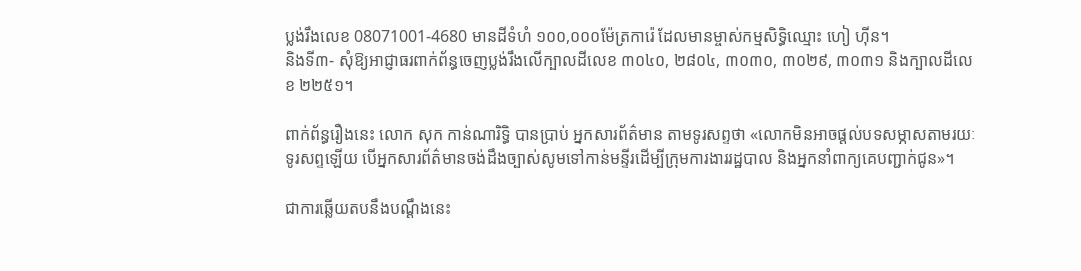ប្លង់រឹងលេខ 08071001-4680 មានដីទំហំ ១០០,០០០ម៉ែត្រការ៉េ ដែលមានម្ចាស់កម្មសិទ្ធិឈ្មោះ ហៀ ហ៊ីន។
និងទី៣- សុំឱ្យអាជ្ញាធរពាក់ព័ន្ធចេញប្លង់រឹងលើក្បាលដីលេខ ៣០៤០, ២៨០៤, ៣០៣០, ៣០២៩, ៣០៣១ និងក្បាលដីលេខ ២២៥១។

ពាក់ព័ន្ធរឿងនេះ លោក សុក កាន់ណារិទ្ធិ បានប្រាប់ អ្នកសារព័ត៌មាន តាមទូរសព្ទថា «លោកមិនអាចផ្ដល់បទសម្ភាសតាមរយៈទូរសព្ទឡើយ បើអ្នកសារព័ត៌មានចង់ដឹងច្បាស់សូមទៅកាន់មន្ទីរដើម្បីក្រុមការងាររដ្ឋបាល និងអ្នកនាំពាក្យគេបញ្ជាក់ជូន»។

ជាការឆ្លើយតបនឹងបណ្ដឹងនេះ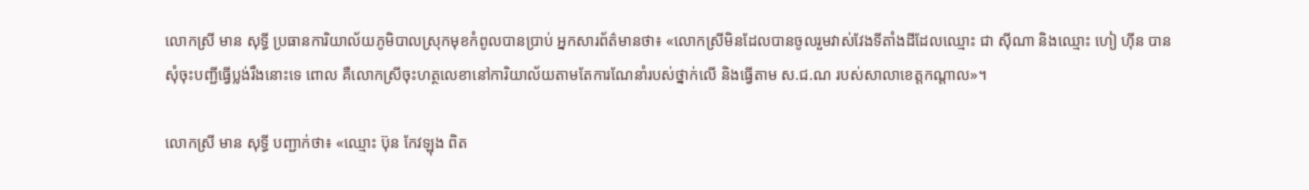លោកស្រី មាន សុទ្ធី ប្រធានការិយាល័យភូមិបាលស្រុកមុខកំពូលបានប្រាប់ អ្នកសារព័ត៌មានថា៖ «លោកស្រីមិនដែលបានចូលរួមវាស់វែងទីតាំងដីដែលឈ្មោះ ជា ស៊ីណា និងឈ្មោះ ហៀ ហ៊ីន បានសុំចុះបញ្ជីធ្វើប្លង់រឹងនោះទេ ពោល គឺលោកស្រីចុះហត្ថលេខានៅការិយាល័យតាមតែការណែនាំរបស់ថ្នាក់លើ និងធ្វើតាម ស.ជ.ណ របស់សាលាខេត្តកណ្ដាល»។

លោកស្រី មាន សុទ្ធី បញ្ជាក់ថា៖ «ឈ្មោះ ប៊ុន កែវឡុង ពិត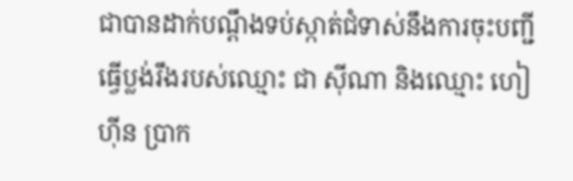ជាបានដាក់បណ្ដឹងទប់ស្កាត់ជំទាស់នឹងការចុះបញ្ជីធ្វើប្លង់រឹងរបស់ឈ្មោះ ជា ស៊ីណា និងឈ្មោះ ហៀ ហ៊ីន ប្រាក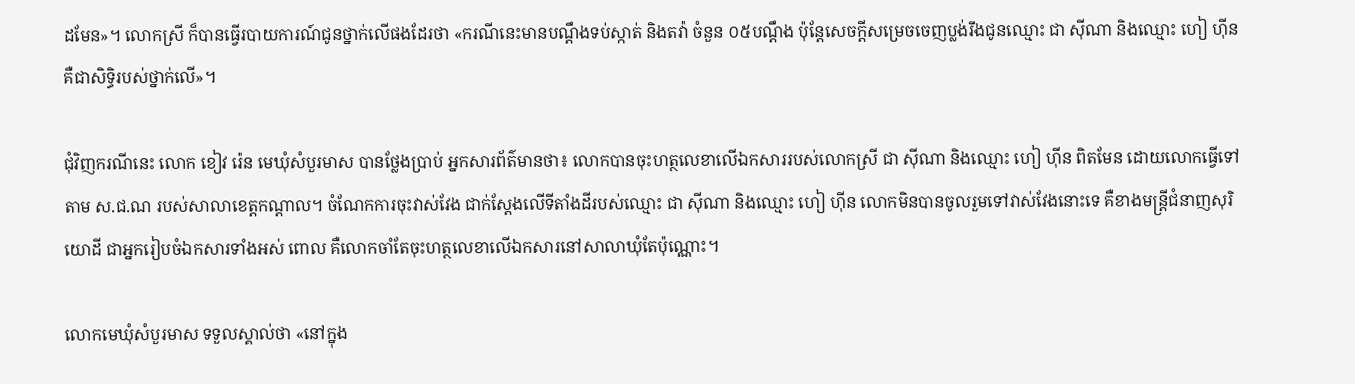ដមែន»។ លោកស្រី ក៏បានធ្វើរបាយការណ៍ជូនថ្នាក់លើផងដែរថា «ករណីនេះមានបណ្ដឹងទប់ស្កាត់ និងតវ៉ា ចំនួន ០៥បណ្ដឹង ប៉ុន្តែសេចក្ដីសម្រេចចេញប្លង់រឹងជូនឈ្មោះ ជា ស៊ីណា និងឈ្មោះ ហៀ ហ៊ីន គឺជាសិទ្ធិរបស់ថ្នាក់លើ»។

ជុំវិញករណីនេះ លោក ខៀវ រ៉េន មេឃុំសំបួរមាស បានថ្លែងប្រាប់ អ្នកសារព័ត៌មានថា៖ លោកបានចុះហត្ថលេខាលើឯកសាររបស់លោកស្រី ជា ស៊ីណា និងឈ្មោះ ហៀ ហ៊ីន ពិតមែន ដោយលោកធ្វើទៅតាម ស.ជ.ណ របស់សាលាខេត្តកណ្ដាល។ ចំណែកការចុះវាស់វែង ជាក់ស្ដែងលើទីតាំងដីរបស់ឈ្មោះ ជា ស៊ីណា និងឈ្មោះ ហៀ ហ៊ីន លោកមិនបានចូលរួមទៅវាស់វែងនោះទេ គឺខាងមន្ត្រីជំនាញសុរិយោដី ជាអ្នករៀបចំឯកសារទាំងអស់ ពោល គឺលោកចាំតែចុះហត្ថលេខាលើឯកសារនៅសាលាឃុំតែប៉ុណ្ណោះ។

លោកមេឃុំសំបួរមាស ទទួលស្គាល់ថា «នៅក្នុង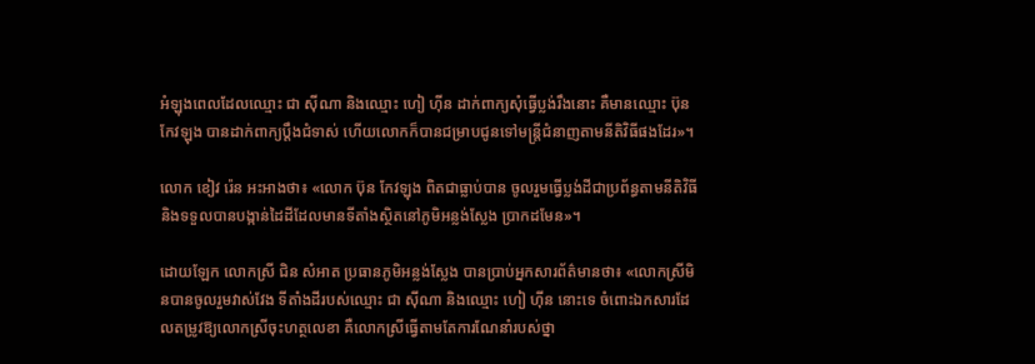អំឡុងពេលដែលឈ្មោះ ជា ស៊ីណា និងឈ្មោះ ហៀ ហ៊ីន ដាក់ពាក្យសុំធ្វើប្លង់រឹងនោះ គឺមានឈ្មោះ ប៊ុន កែវឡុង បានដាក់ពាក្យប្ដឹងជំទាស់ ហើយលោកក៏បានជម្រាបជូនទៅមន្ត្រីជំនាញតាមនីតិវិធីផងដែរ»។

លោក ខៀវ រ៉េន អះអាងថា៖ «លោក ប៊ុន កែវឡុង ពិតជាធ្លាប់បាន ចូលរួមធ្វើប្លង់ដីជាប្រព័ន្ធតាមនីតិវិធី និងទទួលបានបង្កាន់ដៃដីដែលមានទីតាំងស្ថិតនៅភូមិអន្លង់ស្លែង ប្រាកដមែន»។

ដោយឡែក លោកស្រី ជិន សំអាត ប្រធានភូមិអន្លង់ស្លែង បានប្រាប់អ្នកសារព័ត៌មានថា៖ «លោកស្រីមិនបានចូលរួមវាស់វែង ទីតាំងដីរបស់ឈ្មោះ ជា ស៊ីណា និងឈ្មោះ ហៀ ហ៊ីន នោះទេ ចំពោះឯកសារដែលតម្រូវឱ្យលោកស្រីចុះហត្ថលេខា គឺលោកស្រីធ្វើតាមតែការណែនាំរបស់ថ្នា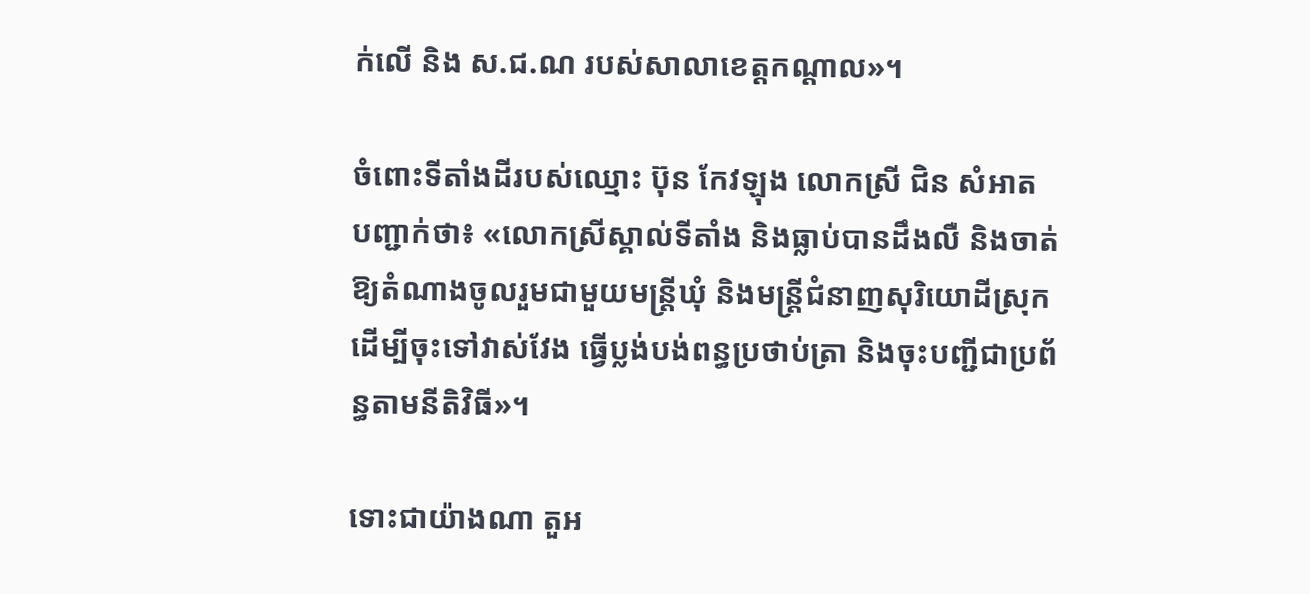ក់លើ និង ស.ជ.ណ របស់សាលាខេត្តកណ្ដាល»។

ចំពោះទីតាំងដីរបស់ឈ្មោះ ប៊ុន កែវឡុង លោកស្រី ជិន សំអាត បញ្ជាក់ថា៖ «លោកស្រីស្គាល់ទីតាំង និងធ្លាប់បានដឹងលឺ និងចាត់ឱ្យតំណាងចូលរួមជាមួយមន្ត្រីឃុំ និងមន្ត្រីជំនាញសុរិយោដីស្រុក ដើម្បីចុះទៅវាស់វែង ធ្វើប្លង់បង់ពន្ធប្រថាប់ត្រា និងចុះបញ្ជីជាប្រព័ន្ធតាមនីតិវិធី»។

ទោះជាយ៉ាងណា តួអ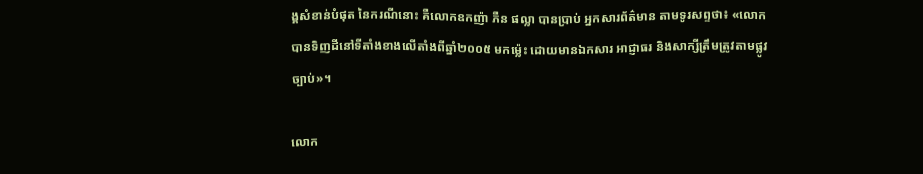ង្គសំខាន់បំផុត នៃករណីនោះ គឺលោកឧកញ៉ា ភឺន ផល្លា បានប្រាប់ អ្នកសារព័ត៌មាន តាមទូរសព្ទថា៖ «លោកបានទិញដីនៅទីតាំងខាងលើតាំងពីឆ្នាំ២០០៥ មកម្ល៉េះ ដោយមានឯកសារ អាជ្ញាធរ និងសាក្សីត្រឹមត្រូវតាមផ្លូវច្បាប់»។

លោក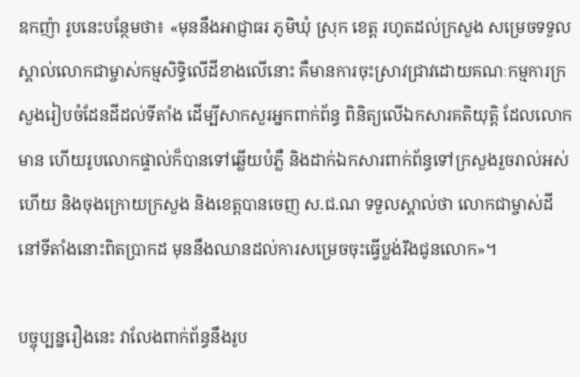ឧកញ៉ា រូបនេះបន្ថែមថា៖ «មុននឹងអាជ្ញាធរ ភូមិឃុំ ស្រុក ខេត្ត រហូតដល់ក្រសួង សម្រេចទទួលស្គាល់លោកជាម្ចាស់កម្មសិទ្ធិលើដីខាងលើនោះ គឺមានការចុះស្រាវជ្រាវដោយគណៈកម្មការក្រសួងរៀបចំដែនដីដល់ទីតាំង ដើម្បីសាកសួរអ្នកពាក់ព័ន្ធ ពិនិត្យលើឯកសារគតិយុត្តិ ដែលលោកមាន ហើយរូបលោកផ្ទាល់ក៏បានទៅឆ្លើយបំភ្លឺ និងដាក់ឯកសារពាក់ព័ន្ធទៅក្រសួងរួចរាល់អស់ហើយ និងចុងក្រោយក្រសួង និងខេត្តបានចេញ ស.ជ.ណ ទទួលស្គាល់ថា លោកជាម្ចាស់ដីនៅទីតាំងនោះពិតប្រាកដ មុននឹងឈានដល់ការសម្រេចចុះធ្វើប្លង់រឹងជូនលោក»។

បច្ចុប្បន្នរឿងនេះ វាលែងពាក់ព័ន្ធនឹងរូប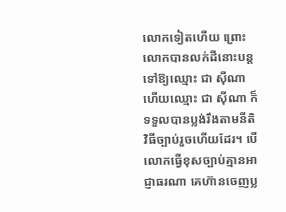លោកទៀតហើយ ព្រោះលោកបានលក់ដីនោះបន្តទៅឱ្យឈ្មោះ ជា ស៊ីណា ហើយឈ្មោះ ជា ស៊ីណា ក៏ទទួលបានប្លង់រឹងតាមនីតិវិធីច្បាប់រួចហើយដែរ។ បើលោកធ្វើខុសច្បាប់គ្មានអាជ្ញាធរណា គេហ៊ានចេញប្ល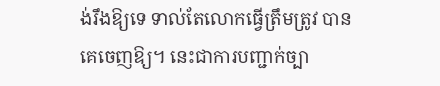ង់រឹងឱ្យទេ ទាល់តែលោកធ្វើត្រឹមត្រូវ បានគេចេញឱ្យ។ នេះជាការបញ្ជាក់ច្បា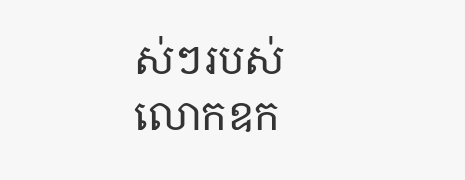ស់ៗរបស់លោកឧក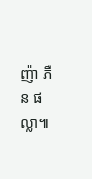ញ៉ា ភឺន ផល្លា៕